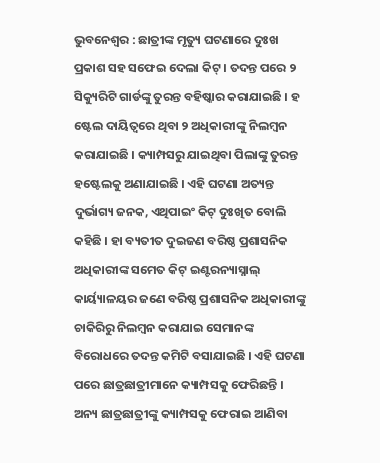ଭୁବନେଶ୍ୱର : ଛାତ୍ରୀଙ୍କ ମୃତ୍ୟୁ ଘଟଣାରେ ଦୁଃଖ ପ୍ରକାଶ ସହ ସଫେଇ ଦେଲା କିଟ୍ । ତଦନ୍ତ ପରେ ୨ ସିକ୍ୟୁରିଟି ଗାର୍ଡଙ୍କୁ ତୁରନ୍ତ ବହିଷ୍କାର କରାଯାଇଛି । ହ ଷ୍ଟେଲ ଦାୟିତ୍ୱରେ ଥିବା ୨ ଅଧିକାରୀଙ୍କୁ ନିଲମ୍ବନ କରାଯାଇଛି । କ୍ୟାମ୍ପସରୁ ଯାଇଥିବା ପିଲାଙ୍କୁ ତୁରନ୍ତ ହଷ୍ଟେଲକୁ ଅଣାଯାଇଛି । ଏହି ଘଟଣା ଅତ୍ୟନ୍ତ ଦୁର୍ଭାଗ୍ୟ ଜନକ, ଏଥିପାଇଂ କିଟ୍ ଦୁଃଖିତ ବୋଲି କହିଛି । ହା ବ୍ୟତୀତ ଦୁଇଜଣ ବରିଷ୍ଠ ପ୍ରଶାସନିକ ଅଧିକାରୀଙ୍କ ସମେତ କିଟ୍ ଇଣ୍ଟରନ୍ୟାସ୍ନାଲ୍ କାର୍ୟ୍ୟାଳୟର ଜଣେ ବରିଷ୍ଠ ପ୍ରଶାସନିକ ଅଧିକାରୀଙ୍କୁ ଚାକିରିରୁ ନିଲମ୍ବନ କରାଯାଇ ସେମାନଙ୍କ ବିରୋଧରେ ତଦନ୍ତ କମିଟି ବସାଯାଇଛି । ଏହି ଘଟଣା ପରେ ଛାତ୍ରଛାତ୍ରୀମାନେ କ୍ୟାମ୍ପସକୁ ଫେରିଛନ୍ତି । ଅନ୍ୟ ଛାତ୍ରଛାତ୍ରୀଙ୍କୁ କ୍ୟାମ୍ପସକୁ ଫେରାଇ ଆଣିବା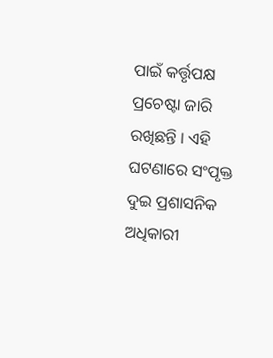ପାଇଁ କର୍ତ୍ତୃପକ୍ଷ ପ୍ରଚେଷ୍ଟା ଜାରି ରଖିଛନ୍ତି । ଏହି ଘଟଣାରେ ସଂପୃକ୍ତ ଦୁଇ ପ୍ରଶାସନିକ ଅଧିକାରୀ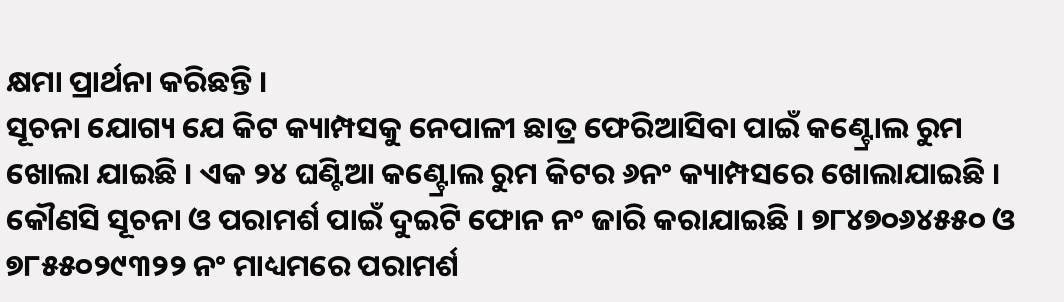କ୍ଷମା ପ୍ରାର୍ଥନା କରିଛନ୍ତି ।
ସୂଚନା ଯୋଗ୍ୟ ଯେ କିଟ କ୍ୟାମ୍ପସକୁ ନେପାଳୀ ଛାତ୍ର ଫେରିଆସିବା ପାଇଁ କଣ୍ଟ୍ରୋଲ ରୁମ ଖୋଲା ଯାଇଛି । ଏକ ୨୪ ଘଣ୍ଟିଆ କଣ୍ଟ୍ରୋଲ ରୁମ କିଟର ୬ନଂ କ୍ୟାମ୍ପସରେ ଖୋଲାଯାଇଛି । କୌଣସି ସୂଚନା ଓ ପରାମର୍ଶ ପାଇଁ ଦୁଇଟି ଫୋନ ନଂ ଜାରି କରାଯାଇଛି । ୭୮୪୭୦୬୪୫୫୦ ଓ ୭୮୫୫୦୨୯୩୨୨ ନଂ ମାଧ୍ୟମରେ ପରାମର୍ଶ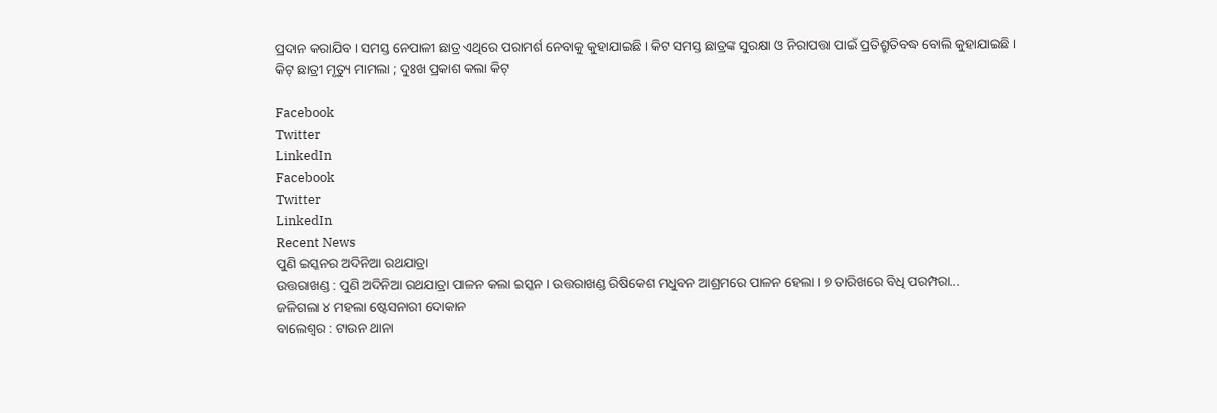ପ୍ରଦାନ କରାଯିବ । ସମସ୍ତ ନେପାଳୀ ଛାତ୍ର ଏଥିରେ ପରାମର୍ଶ ନେବାକୁ କୁହାଯାଇଛି । କିଟ ସମସ୍ତ ଛାତ୍ରଙ୍କ ସୁରକ୍ଷା ଓ ନିରାପତ୍ତା ପାଇଁ ପ୍ରତିଶ୍ରୁତିବଦ୍ଧ ବୋଲି କୁହାଯାଇଛି ।
କିଟ୍ ଛାତ୍ରୀ ମୃତ୍ୟୁ ମାମଲା ; ଦୁଃଖ ପ୍ରକାଶ କଲା କିଟ୍

Facebook
Twitter
LinkedIn
Facebook
Twitter
LinkedIn
Recent News
ପୁଣି ଇସ୍କନର ଅଦିନିଆ ରଥଯାତ୍ରା
ଉତ୍ତରାଖଣ୍ଡ : ପୁଣି ଅଦିନିଆ ରଥଯାତ୍ରା ପାଳନ କଲା ଇସ୍କନ । ଉତ୍ତରାଖଣ୍ଡ ରିଷିକେଶ ମଧୁବନ ଆଶ୍ରମରେ ପାଳନ ହେଲା । ୭ ତାରିଖରେ ବିଧି ପରମ୍ପରା...
ଜଳିଗଲା ୪ ମହଲା ଷ୍ଟେସନାରୀ ଦୋକାନ
ବାଲେଶ୍ୱର : ଟାଉନ ଥାନା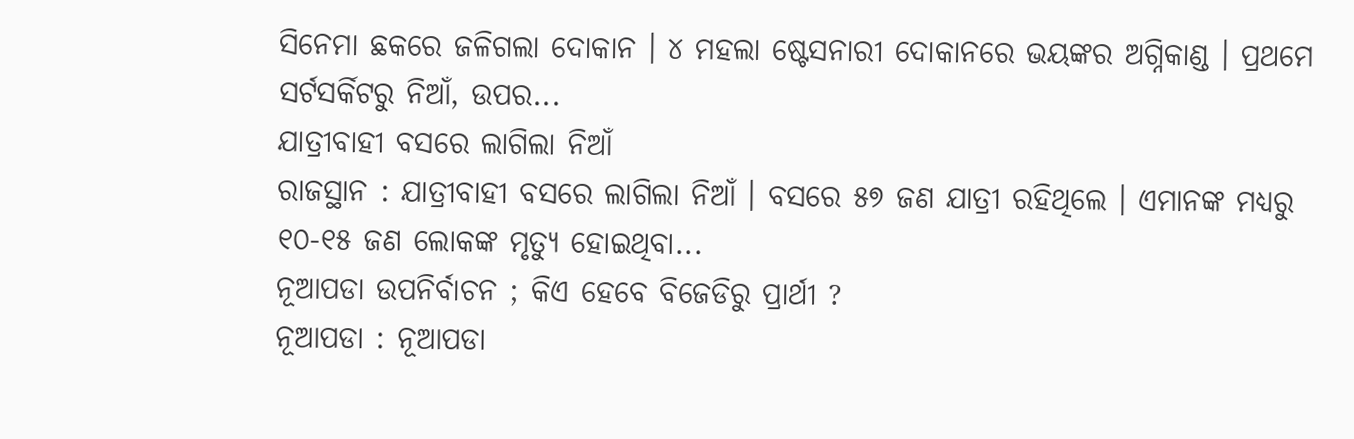ସିନେମା ଛକରେ ଜଳିଗଲା ଦୋକାନ । ୪ ମହଲା ଷ୍ଟେସନାରୀ ଦୋକାନରେ ଭୟଙ୍କର ଅଗ୍ନିକାଣ୍ଡ । ପ୍ରଥମେ ସର୍ଟସର୍କିଟରୁ ନିଆଁ, ଉପର...
ଯାତ୍ରୀବାହୀ ବସରେ ଲାଗିଲା ନିଆଁ
ରାଜସ୍ଥାନ : ଯାତ୍ରୀବାହୀ ବସରେ ଲାଗିଲା ନିଆଁ । ବସରେ ୫୭ ଜଣ ଯାତ୍ରୀ ରହିଥିଲେ । ଏମାନଙ୍କ ମଧ୍ୟରୁ ୧୦-୧୫ ଜଣ ଲୋକଙ୍କ ମୃତ୍ୟୁ ହୋଇଥିବା...
ନୂଆପଡା ଉପନିର୍ବାଚନ ; କିଏ ହେବେ ବିଜେଡିରୁ ପ୍ରାର୍ଥୀ ?
ନୂଆପଡା : ନୂଆପଡା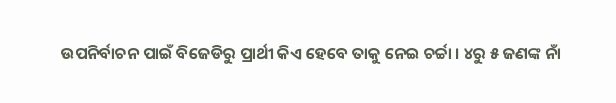ଉପନିର୍ବାଚନ ପାଇଁ ବିଜେଡିରୁ ପ୍ରାର୍ଥୀ କିଏ ହେବେ ତାକୁ ନେଇ ଚର୍ଚ୍ଚା । ୪ରୁ ୫ ଜଣଙ୍କ ନାଁ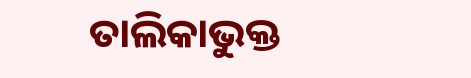ତାଲିକାଭୁକ୍ତ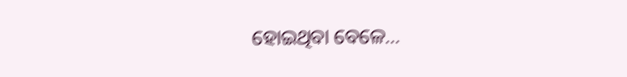ହୋଇଥିବା ବେଳେ...